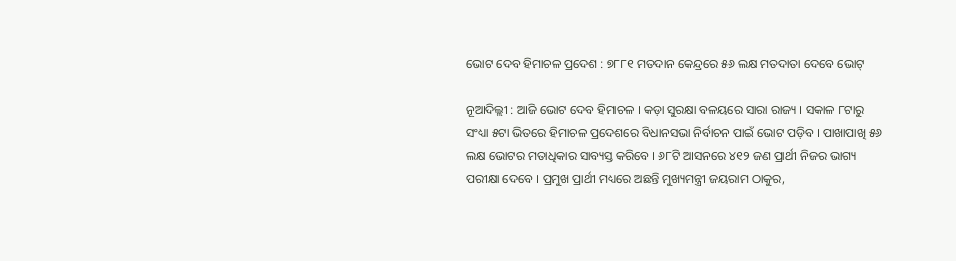ଭୋଟ ଦେବ ହିମାଚଳ ପ୍ରଦେଶ : ୭୮୮୧ ମତଦାନ କେନ୍ଦ୍ରରେ ୫୬ ଲକ୍ଷ ମତଦାତା ଦେବେ ଭୋଟ୍

ନୂଆଦିଲ୍ଲୀ : ଆଜି ଭୋଟ ଦେବ ହିମାଚଳ । କଡ଼ା ସୁରକ୍ଷା ବଳୟରେ ସାରା ରାଜ୍ୟ । ସକାଳ ୮ଟାରୁ ସଂଧ୍ୟା ୫ଟା ଭିତରେ ହିମାଚଳ ପ୍ରଦେଶରେ ବିଧାନସଭା ନିର୍ବାଚନ ପାଇଁ ଭୋଟ ପଡ଼ିବ । ପାଖାପାଖି ୫୬ ଲକ୍ଷ ଭୋଟର ମତାଧିକାର ସାବ୍ୟସ୍ତ କରିବେ । ୬୮ଟି ଆସନରେ ୪୧୨ ଜଣ ପ୍ରାର୍ଥୀ ନିଜର ଭାଗ୍ୟ ପରୀକ୍ଷା ଦେବେ । ପ୍ରମୁଖ ପ୍ରାର୍ଥୀ ମଧ୍ୟରେ ଅଛନ୍ତି ମୁଖ୍ୟମନ୍ତ୍ରୀ ଜୟରାମ ଠାକୁର,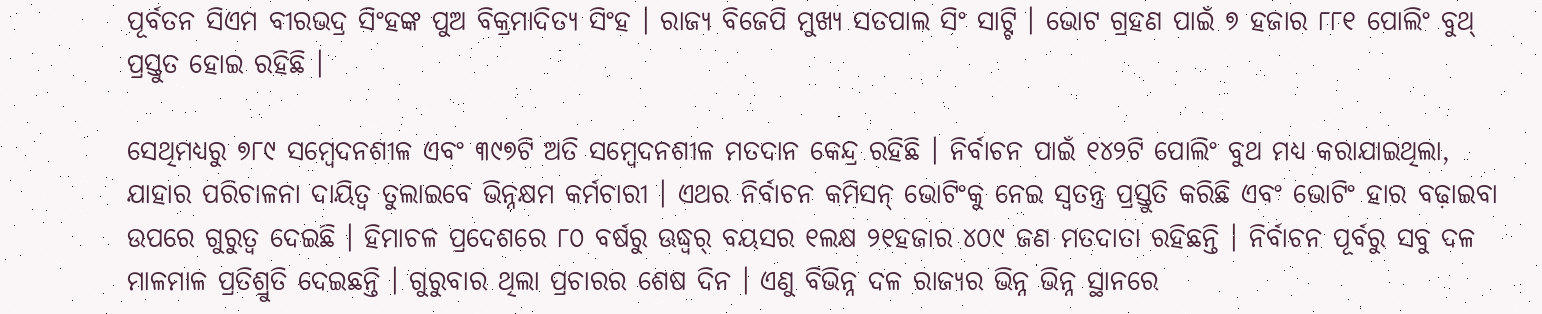ପୂର୍ବତନ ସିଏମ ବୀରଭଦ୍ର ସିଂହଙ୍କ ପୁଅ ବିକ୍ରମାଦିତ୍ୟ ସିଂହ । ରାଜ୍ୟ ବିଜେପି ମୁଖ୍ୟ ସତପାଲ ସିଂ ସାଟ୍ଟି । ଭୋଟ ଗ୍ରହଣ ପାଇଁ ୭ ହଜାର ୮୮୧ ପୋଲିଂ ବୁଥ୍‌ ପ୍ରସ୍ତୁତ ହୋଇ ରହିଛି ।

ସେଥିମଧ୍ୟରୁ ୭୮୯ ସମ୍ବେଦନଶୀଳ ଏବଂ ୩୯୭ଟି ଅତି ସମ୍ବେଦନଶୀଳ ମତଦାନ କେନ୍ଦ୍ର ରହିଛି । ନିର୍ବାଚନ ପାଇଁ ୧୪୨ଟି ପୋଲିଂ ବୁଥ ମଧ୍ୟ କରାଯାଇଥିଲା, ଯାହାର ପରିଚାଳନା ଦାୟିତ୍ୱ ତୁଲାଇବେ ଭିନ୍ନକ୍ଷମ କର୍ମଚାରୀ । ଏଥର ନିର୍ବାଚନ କମିସନ୍ ଭୋଟିଂକୁ ନେଇ ସ୍ୱତନ୍ତ୍ର ପ୍ରସ୍ତୁତି କରିଛି ଏବଂ ଭୋଟିଂ ହାର ବଢ଼ାଇବା ଉପରେ ଗୁରୁତ୍ୱ ଦେଇଛି । ହିମାଚଳ ପ୍ରଦେଶରେ ୮୦ ବର୍ଷରୁ ଊଦ୍ଧ୍ୱର୍ ବୟସର ୧ଲକ୍ଷ ୨୧ହଜାର ୪୦୯ ଜଣ ମତଦାତା ରହିଛନ୍ତି । ନିର୍ବାଚନ ପୂର୍ବରୁ ସବୁ ଦଳ ମାଳମାଳ ପ୍ରତିଶ୍ରୁତି ଦେଇଛନ୍ତି । ଗୁରୁବାର ଥିଲା ପ୍ରଚାରର ଶେଷ ଦିନ । ଏଣୁ ବିଭିନ୍ନ ଦଳ ରାଜ୍ୟର ଭିନ୍ନ ଭିନ୍ନ ସ୍ଥାନରେ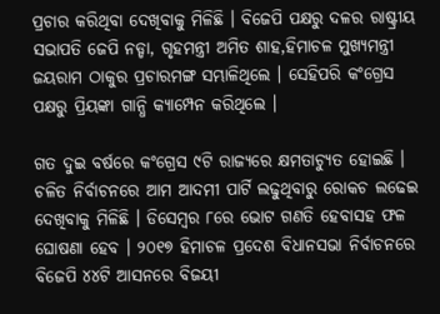ପ୍ରଚାର କରିଥିବା ଦେଖିବାକୁ ମିଳିଛି । ବିଜେପି ପକ୍ଷରୁ ଦଳର ରାଷ୍ଟ୍ରୀୟ ସଭାପତି ଜେପି ନଡ୍ଡା, ଗୃହମନ୍ତ୍ରୀ ଅମିତ ଶାହ,ହିମାଚଳ ମୁଖ୍ୟମନ୍ତ୍ରୀ ଜୟରାମ ଠାକୁର ପ୍ରଚାରମଙ୍ଗ ସମ୍ଭାଳିଥିଲେ । ସେହିପରି କଂଗ୍ରେସ ପକ୍ଷରୁ ପ୍ରିୟଙ୍କା ଗାନ୍ଧି କ୍ୟାମ୍ପେନ କରିଥିଲେ ।

ଗତ ଦୁଇ ବର୍ଷରେ କଂଗ୍ରେସ ୯ଟି ରାଜ୍ୟରେ କ୍ଷମତାଚ୍ୟୁତ ହୋଇଛି । ଚଳିତ ନିର୍ବାଚନରେ ଆମ ଆଦମୀ ପାର୍ଟି ଲଢୁଥିବାରୁ ରୋକଚ ଲଢେଇ ଦେଖିବାକୁ ମିଳିଛି । ଡିସେମ୍ବର ୮ରେ ଭୋଟ ଗଣତି ହେବାସହ ଫଳ ଘୋଷଣା ହେବ । ୨୦୧୭ ହିମାଚଳ ପ୍ରଦେଶ ବିଧାନସଭା ନିର୍ବାଚନରେ ବିଜେପି ୪୪ଟି ଆସନରେ ବିଜୟୀ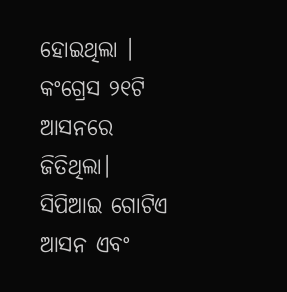ହୋଇଥିଲା । କଂଗ୍ରେସ ୨୧ଟି ଆସନରେ ଜିତିଥିଲା। ସିପିଆଇ ଗୋଟିଏ ଆସନ ଏବଂ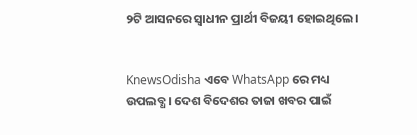୨ଟି ଆସନରେ ସ୍ୱାଧୀନ ପ୍ରାର୍ଥୀ ବିଜୟୀ ହୋଇଥିଲେ ।


KnewsOdisha ଏବେ WhatsApp ରେ ମଧ୍ୟ ଉପଲବ୍ଧ । ଦେଶ ବିଦେଶର ତାଜା ଖବର ପାଇଁ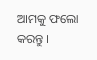ଆମକୁ ଫଲୋ କରନ୍ତୁ ।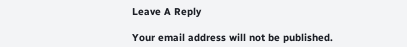Leave A Reply

Your email address will not be published.